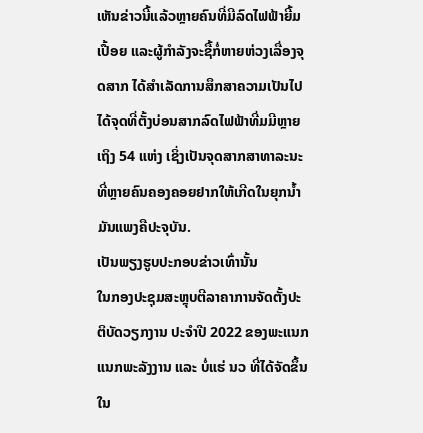ເຫັນຂ່າວນີ້ແລ້ວຫຼາຍຄົນທີ່ມີລົດໄຟຟ້າຍີ້ມເປື້ອຍ ແລະຜູ້ກຳລັງຈະຊື້ກໍ່ຫາຍຫ່ວງເລື່ອງຈຸດສາກ ໄດ້ສຳເລັດການສຶກສາຄວາມເປັນໄປໄດ້ຈຸດທີ່ຕັ້ງບ່ອນສາກລົດໄຟຟ້າທີ່ມມີຫຼາຍເຖິງ 54 ແຫ່ງ ເຊິ່ງເປັນຈຸດສາກສາທາລະນະທີ່ຫຼາຍຄົນຄອງຄອຍຢາກໃຫ້ເກີດໃນຍຸກນ້ຳມັນແພງຄືປະຈຸບັນ.
ເປັນພຽງຮູບປະກອບຂ່າວເທົ່ານັ້ນ
ໃນກອງປະຊຸມສະຫຼຸບຕີລາຄາການຈັດຕັ້ງປະຕິບັດວຽກງານ ປະຈຳປີ 2022 ຂອງພະແນກແນກພະລັງງານ ແລະ ບໍ່ແຮ່ ນວ ທີ່ໄດ້ຈັດຂຶ້ນໃນ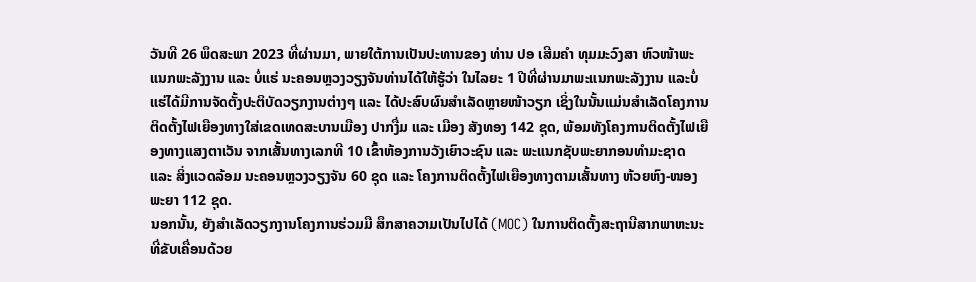ວັນທີ 26 ພຶດສະພາ 2023 ທີ່ຜ່ານມາ, ພາຍໃຕ້ການເປັນປະທານຂອງ ທ່ານ ປອ ເສີມຄໍາ ທຸມມະວົງສາ ຫົວໜ້າພະແນກພະລັງງານ ແລະ ບໍ່ແຮ່ ນະຄອນຫຼວງວຽງຈັນທ່ານໄດ້ໃຫ້ຮູ້ວ່າ ໃນໄລຍະ 1 ປີທີ່ຜ່ານມາພະແນກພະລັງງານ ແລະບໍ່ແຮ່ໄດ້ມີການຈັດຕັ້ງປະຕິບັດວຽກງານຕ່າງໆ ແລະ ໄດ້ປະສົບຜົນສຳເລັດຫຼາຍໜ້າວຽກ ເຊິ່ງໃນນັ້ນແມ່ນສໍາເລັດໂຄງການຕິດຕັ້ງໄຟເຍືອງທາງໃສ່ເຂດເທດສະບານເມືອງ ປາກງື່ມ ແລະ ເມືອງ ສັງທອງ 142 ຊຸດ, ພ້ອມທັງໂຄງການຕິດຕັ້ງໄຟເຍືອງທາງແສງຕາເວັນ ຈາກເສັ້ນທາງເລກທີ 10 ເຂົ້າຫ້ອງການວັງເຍົາວະຊົນ ແລະ ພະແນກຊັບພະຍາກອນທຳມະຊາດ ແລະ ສິ່ງແວດລ້ອມ ນະຄອນຫຼວງວຽງຈັນ 60 ຊຸດ ແລະ ໂຄງການຕິດຕັ້ງໄຟເຍືອງທາງຕາມເສັ້ນທາງ ຫ້ວຍຫົງ-ໜອງພະຍາ 112 ຊຸດ.
ນອກນັ້ນ, ຍັງສຳເລັດວຽກງານໂຄງການຮ່ວມມື ສຶກສາຄວາມເປັນໄປໄດ້ (MOC) ໃນການຕິດຕັ້ງສະຖານີສາກພາຫະນະທີ່ຂັບເຄື່ອນດ້ວຍ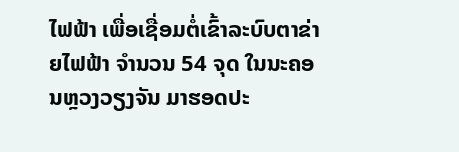ໄຟຟ້າ ເພື່ອເຊື່ອມຕໍ່ເຂົ້າລະບົບຕາຂ່າຍໄຟຟ້າ ຈຳນວນ 54 ຈຸດ ໃນນະຄອນຫຼວງວຽງຈັນ ມາຮອດປະ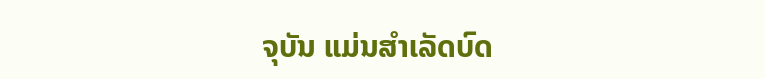ຈຸບັນ ແມ່ນສຳເລັດບົດ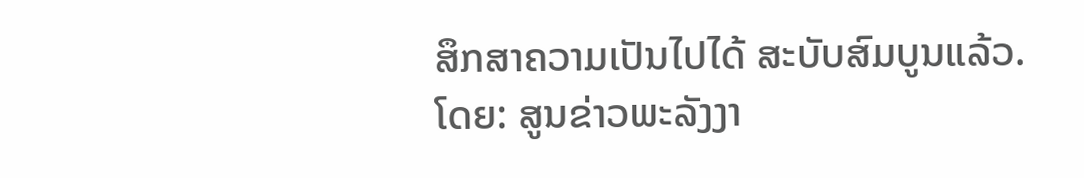ສຶກສາຄວາມເປັນໄປໄດ້ ສະບັບສົມບູນແລ້ວ.
ໂດຍ: ສູນຂ່າວພະລັງງາ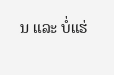ນ ແລະ ບໍ່ແຮ່